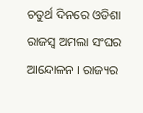ଚତୁର୍ଥ ଦିନରେ ଓଡିଶା ରାଜସ୍ବ ଅମଲା ସଂଘର ଆନ୍ଦୋଳନ । ରାଜ୍ୟର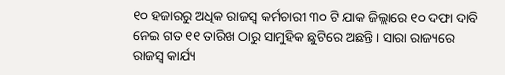୧୦ ହଜାରରୁ ଅଧିକ ରାଜସ୍ୱ କର୍ମଚାରୀ ୩୦ ଟି ଯାକ ଜିଲ୍ଲାରେ ୧୦ ଦଫା ଦାବି ନେଇ ଗତ ୧୧ ତାରିଖ ଠାରୁ ସାମୁହିକ ଛୁଟିରେ ଅଛନ୍ତି । ସାରା ରାଜ୍ୟରେ ରାଜସ୍ୱ କାର୍ଯ୍ୟ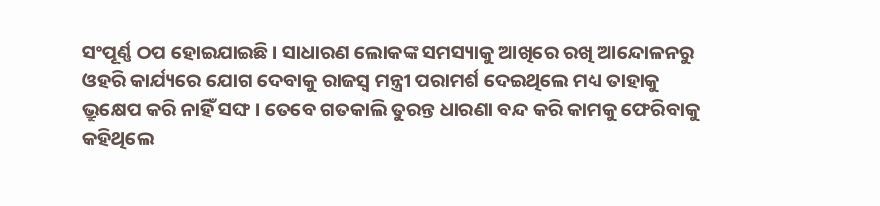ସଂପୂର୍ଣ୍ଣ ଠପ ହୋଇଯାଇଛି । ସାଧାରଣ ଲୋକଙ୍କ ସମସ୍ୟାକୁ ଆଖିରେ ରଖି ଆନ୍ଦୋଳନରୁ ଓହରି କାର୍ଯ୍ୟରେ ଯୋଗ ଦେବାକୁ ରାଜସ୍ବ ମନ୍ତ୍ରୀ ପରାମର୍ଶ ଦେଇଥିଲେ ମଧ୍ୟ ତାହାକୁ ଭ୍ରୁକ୍ଷେପ କରି ନାହିଁ ସଙ୍ଘ । ତେବେ ଗତକାଲି ତୁରନ୍ତ ଧାରଣା ବନ୍ଦ କରି କାମକୁ ଫେରିବାକୁ କହିଥିଲେ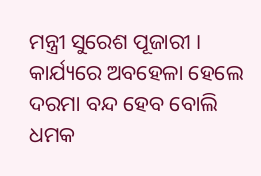ମନ୍ତ୍ରୀ ସୁରେଶ ପୂଜାରୀ । କାର୍ଯ୍ୟରେ ଅବହେଳା ହେଲେ ଦରମା ବନ୍ଦ ହେବ ବୋଲି ଧମକ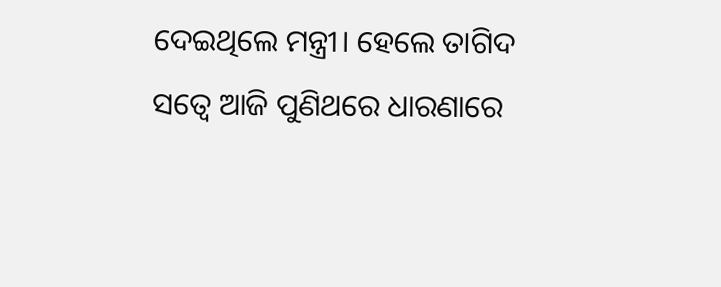ଦେଇଥିଲେ ମନ୍ତ୍ରୀ। ହେଲେ ତାଗିଦ ସତ୍ବେ ଆଜି ପୁଣିଥରେ ଧାରଣାରେ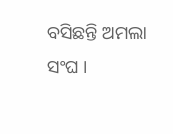ବସିଛନ୍ତି ଅମଲା ସଂଘ ।